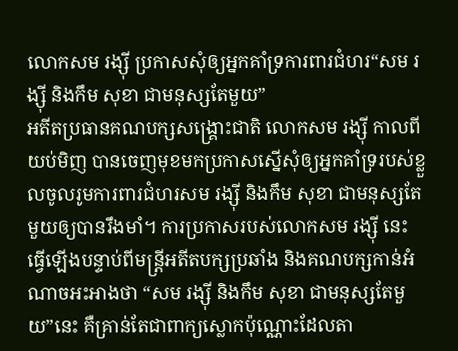លោកសម រង្ស៊ី ប្រកាសសុំឲ្យអ្នកគាំទ្រការពារជំហរ“សម រង្ស៊ី និងកឹម សុខា ជាមនុស្សតែមួយ”
អតីតប្រធានគណបក្សសង្គ្រោះជាតិ លោកសម រង្ស៊ី កាលពីយប់មិញ បានចេញមុខមកប្រកាសស្នើសុំឲ្យអ្នកគាំទ្ររបស់ខ្លួលចូលរូមការពារជំហរសម រង្ស៊ី និងកឹម សុខា ជាមនុស្សតែមួយឲ្យបានរឹងមាំ។ ការប្រកាសរបស់លោកសម រង្ស៊ី នេះ ធ្វើឡើងបន្ទាប់ពីមន្ត្រីអតីតបក្សប្រឆាំង និងគណបក្សកាន់អំណាចអះអាងថា “សម រង្ស៊ី និងកឹម សុខា ជាមនុស្សតែមួយ”នេះ គឺគ្រាន់តែជាពាក្យស្លោកប៉ុណ្ណោះដែលតា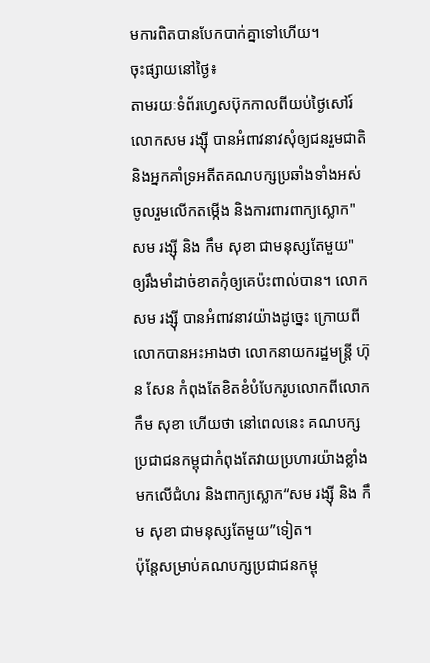មការពិតបានបែកបាក់គ្នាទៅហើយ។
ចុះផ្សាយនៅថ្ងៃ៖
តាមរយៈទំព័រហ្វេសប៊ុកកាលពីយប់ថ្ងៃសៅរ៍ លោកសម រង្ស៊ី បានអំពាវនាវសុំឲ្យជនរួមជាតិ និងអ្នកគាំទ្រអតីតគណបក្សប្រឆាំងទាំងអស់ចូលរួមលើកតម្កើង និងការពារពាក្យស្លោក"សម រង្ស៊ី និង កឹម សុខា ជាមនុស្សតែមួយ" ឲ្យរឹងមាំដាច់ខាតកុំឲ្យគេប៉ះពាល់បាន។ លោកសម រង្ស៊ី បានអំពាវនាវយ៉ាងដូច្នេះ ក្រោយពីលោកបានអះអាងថា លោកនាយករដ្ឋមន្ត្រី ហ៊ុន សែន កំពុងតែខិតខំបំបែករូបលោកពីលោកកឹម សុខា ហើយថា នៅពេលនេះ គណបក្សប្រជាជនកម្ពុជាកំពុងតែវាយប្រហារយ៉ាងខ្លាំងមកលើជំហរ និងពាក្យស្លោក“សម រង្ស៊ី និង កឹម សុខា ជាមនុស្សតែមួយ”ទៀត។
ប៉ុន្តែសម្រាប់គណបក្សប្រជាជនកម្ពុ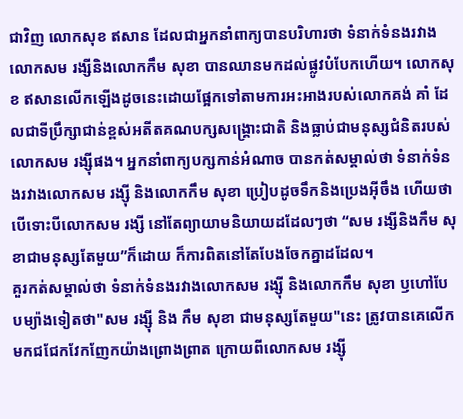ជាវិញ លោកសុខ ឥសាន ដែលជាអ្នកនាំពាក្យបានបរិហារថា ទំនាក់ទំនងរវាងលោកសម រង្សីនិងលោកកឹម សុខា បានឈានមកដល់ផ្លូវបំបែកហើយ។ លោកសុខ ឥសានលើកឡើងដូចនេះដោយផ្អែកទៅតាមការអះអាងរបស់លោកគង់ គាំ ដែលជាទីប្រឹក្សាជាន់ខ្ពស់អតីតគណបក្សសង្គ្រោះជាតិ និងធ្លាប់ជាមនុស្សជំនិតរបស់លោកសម រង្ស៊ីផង។ អ្នកនាំពាក្យបក្សកាន់អំណាច បានកត់សម្គាល់ថា ទំនាក់ទំនងរវាងលោកសម រង្ស៊ី និងលោកកឹម សុខា ប្រៀបដូចទឹកនិងប្រេងអ៊ីចឹង ហើយថាបើទោះបីលោកសម រង្សី នៅតែព្យាយាមនិយាយដដែលៗថា “សម រង្សីនិងកឹម សុខាជាមនុស្សតែមួយ”ក៏ដោយ ក៏ការពិតនៅតែបែងចែកគ្នាដដែល។
គួរកត់សម្គាល់ថា ទំនាក់ទំនងរវាងលោកសម រង្ស៊ី និងលោកកឹម សុខា ឫហៅបែបម្យ៉ាងទៀតថា"សម រង្ស៊ី និង កឹម សុខា ជាមនុស្សតែមួយ"នេះ ត្រូវបានគេលើកមកជជែកវែកញែកយ៉ាងព្រោងព្រាត ក្រោយពីលោកសម រង្ស៊ី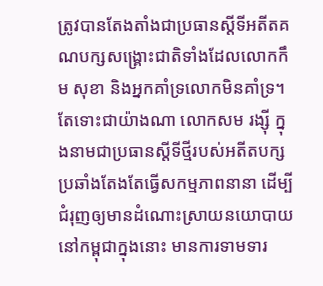ត្រូវបានតែងតាំងជាប្រធានស្តីទីអតីតគណបក្សសង្គ្រោះជាតិទាំងដែលលោកកឹម សុខា និងអ្នកគាំទ្រលោកមិនគាំទ្រ។ តែទោះជាយ៉ាងណា លោកសម រង្ស៊ី ក្នុងនាមជាប្រធានស្តីទីថ្មីរបស់អតីតបក្សប្រឆាំងតែងតែធ្វើសកម្មភាពនានា ដើម្បីជំរុញឲ្យមានដំណោះស្រាយនយោបាយនៅកម្ពុជាក្នុងនោះ មានការទាមទារ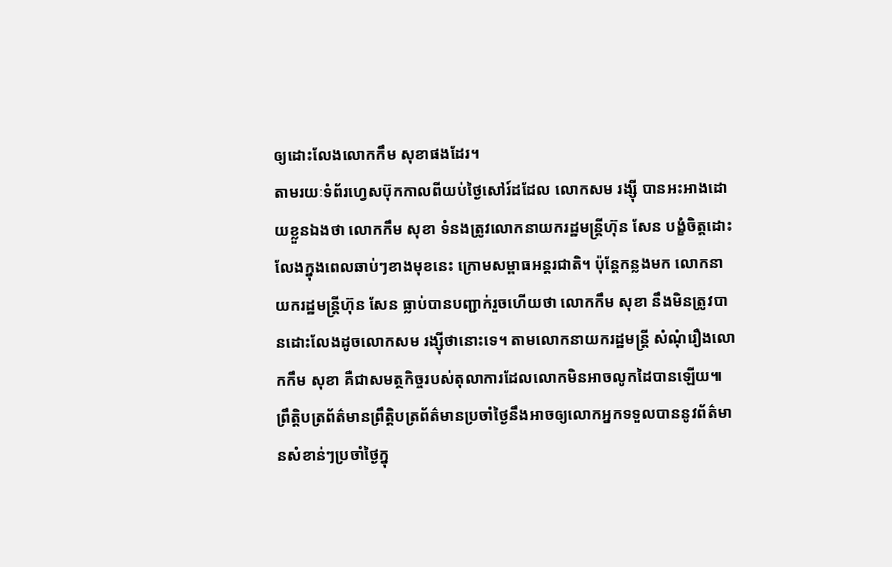ឲ្យដោះលែងលោកកឹម សុខាផងដែរ។
តាមរយៈទំព័រហ្វេសប៊ុកកាលពីយប់ថ្ងៃសៅរ៍ដដែល លោកសម រង្ស៊ី បានអះអាងដោយខ្លួនឯងថា លោកកឹម សុខា ទំនងត្រូវលោកនាយករដ្ឋមន្ត្រីហ៊ុន សែន បង្ខំចិត្តដោះលែងក្នុងពេលឆាប់ៗខាងមុខនេះ ក្រោមសម្ពាធអន្តរជាតិ។ ប៉ុន្តែកន្លងមក លោកនាយករដ្ឋមន្ត្រីហ៊ុន សែន ធ្លាប់បានបញ្ជាក់រួចហើយថា លោកកឹម សុខា នឹងមិនត្រូវបានដោះលែងដូចលោកសម រង្ស៊ីថានោះទេ។ តាមលោកនាយករដ្ឋមន្ត្រី សំណុំរឿងលោកកឹម សុខា គឺជាសមត្ថកិច្ចរបស់តុលាការដែលលោកមិនអាចលូកដៃបានឡើយ៕
ព្រឹត្តិបត្រព័ត៌មានព្រឹត្តិបត្រព័ត៌មានប្រចាំថ្ងៃនឹងអាចឲ្យលោកអ្នកទទួលបាននូវព័ត៌មានសំខាន់ៗប្រចាំថ្ងៃក្នុ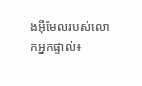ងអ៊ីមែលរបស់លោកអ្នកផ្ទាល់៖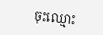ចុះឈ្មោះ